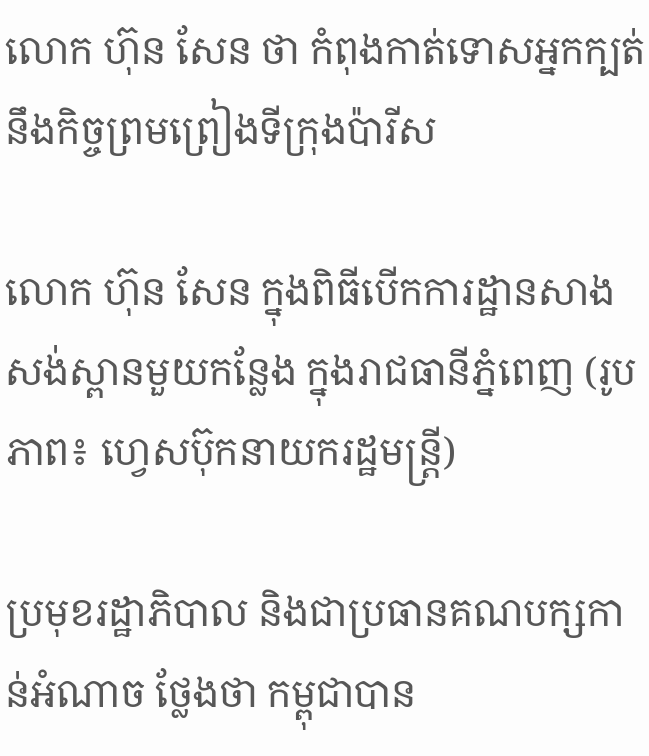លោក ហ៊ុន សែន ថា កំពុងកាត់ទោសអ្នកក្បត់នឹងកិច្ចព្រមព្រៀងទីក្រុងប៉ារីស

លោក ហ៊ុន សែន ក្នុងពិធីបើកការដ្ឋានសាងសង់ស្ពានមួយកន្លែង ក្នុងរាជធានីភ្នំពេញ (រូបភាព៖ ហ្វេសប៊ុកនាយករដ្ឋមន្ត្រី)

ប្រមុខរដ្ឋាភិបាល និងជាប្រធានគណបក្សកាន់អំណាច ថ្លែងថា កម្ពុជាបាន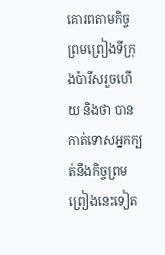គោរពតាមកិច្ចព្រមព្រៀងទីក្រុងប៉ារីសរួចហើយ និងថា បានកាត់ទោសអ្នកក្បត់នឹងកិច្ចព្រមព្រៀងនេះទៀត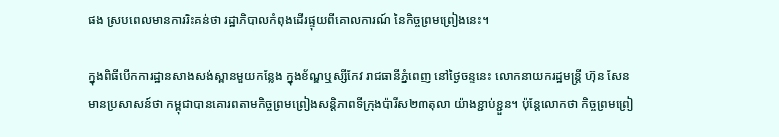ផង ស្របពេលមានការរិះគន់ថា រដ្ឋាភិបាលកំពុងដើរផ្ទុយពីគោលការណ៍ នៃកិច្ចព្រមព្រៀងនេះ។

ក្នុងពិធីបើកការដ្ឋានសាងសង់ស្ពានមួយកន្លែង ក្នុងខ័ណ្ឌឬស្សីកែវ រាជធានីភ្នំពេញ នៅថ្ងៃចន្ទនេះ លោកនាយករដ្ឋមន្ដ្រី ហ៊ុន សែន មានប្រសាសន៍ថា កម្ពុជាបានគោរពតាមកិច្ចព្រមព្រៀងសន្ដិភាពទីក្រុងប៉ារីស២៣តុលា យ៉ាងខ្ជាប់ខ្ជួន។ ប៉ុន្ដែលោកថា កិច្ចព្រមព្រៀ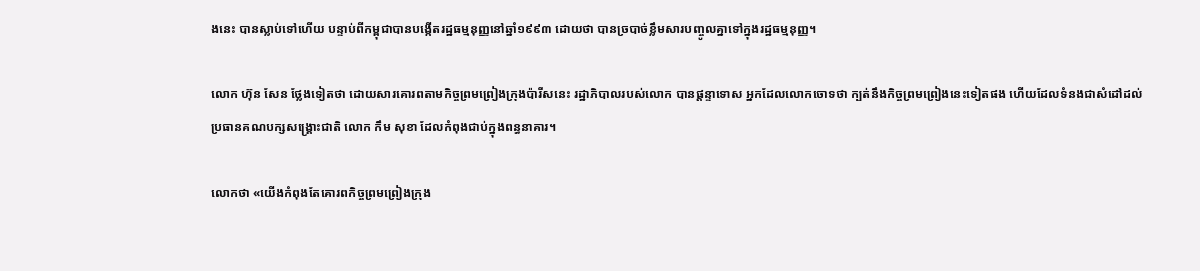ងនេះ បានស្លាប់ទៅហើយ បន្ទាប់ពីកម្ពុជាបានបង្កើតរដ្ឋធម្មនុញ្ញនៅឆ្នាំ១៩៩៣ ដោយថា បានច្របាច់ខ្លឹមសារបញ្ចូលគ្នាទៅក្នុងរដ្ឋធម្មនុញ្ញ។

លោក ហ៊ុន សែន ថ្លែងទៀតថា ដោយសារគោរពតាមកិច្ចព្រមព្រៀងក្រុងប៉ារីសនេះ រដ្ឋាភិបាលរបស់លោក បានផ្តន្ទាទោស អ្នកដែលលោកចោទថា ក្បត់នឹងកិច្ចព្រមព្រៀងនេះទៀតផង ហើយដែលទំនងជាសំដៅដល់ប្រធានគណបក្សសង្គ្រោះជាតិ លោក កឹម សុខា ដែលកំពុងជាប់ក្នុងពន្ធនាគារ។

លោកថា «យើងកំពុងតែគោរពកិច្ចព្រមព្រៀងក្រុង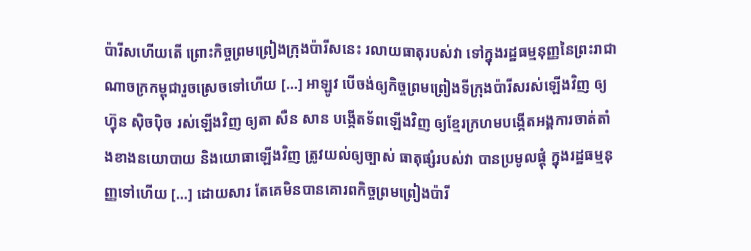ប៉ារីសហើយតើ ព្រោះកិច្ចព្រមព្រៀងក្រុងប៉ារីសនេះ រលាយធាតុរបស់វា ទៅក្នុងរដ្ឋធម្មនុញ្ញនៃព្រះរាជាណាចក្រកម្ពុជារួចស្រេចទៅហើយ […] អាឡូវ បើចង់ឲ្យកិច្ចព្រមព្រៀងទីក្រុងប៉ារីសរស់ឡើងវិញ ឲ្យ ហ្វ៊ុន ស៊ិចប៉ិច រស់ឡើងវិញ ឲ្យតា សឺន សាន បង្កើតទ័ពឡើងវិញ ឲ្យខ្មែរក្រហមបង្កើតអង្គការចាត់តាំងខាងនយោបាយ និងយោធាឡើងវិញ ត្រូវយល់ឲ្យច្បាស់ ធាតុផ្សំរបស់វា បានប្រមូលផ្ដុំ ក្នុងរដ្ឋធម្មនុញ្ញទៅហើយ […] ដោយសារ តែគេមិនបានគោរពកិច្ចព្រមព្រៀងប៉ារី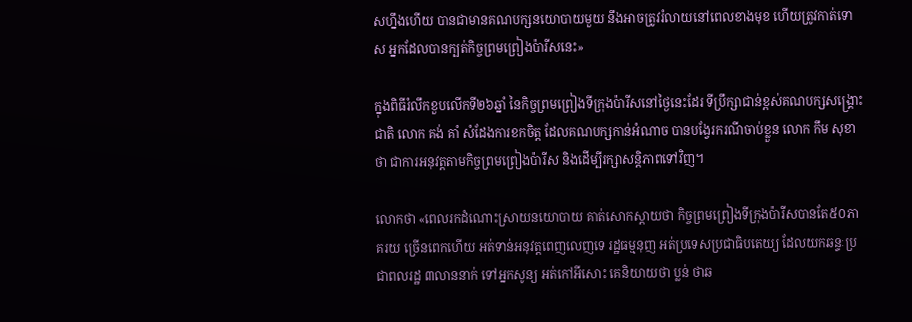សហ្នឹងហើយ បានជាមានគណបក្សនយោបាយមួយ នឹងអាចត្រូវរំលាយនៅពេលខាងមុខ ហើយត្រូវកាត់ទោស អ្នកដែលបានក្បត់កិច្ចព្រមព្រៀងប៉ារីសនេះ»

ក្នុងពិធីរំលឹកខួបលើកទី២៦ឆ្នាំ នៃកិច្ចព្រមព្រៀងទីក្រុងប៉ារីសនៅថ្ងៃនេះដែរ ទីប្រឹក្សាជាន់ខ្ពស់គណបក្សសង្គ្រោះជាតិ លោក គង់ គាំ សំដែងការខកចិត្ត ដែលគណបក្សកាន់អំណាច បានបង្វែរករណីចាប់ខ្លួន លោក កឹម សុខា ថា ជាការអនុវត្តតាមកិច្ចព្រមព្រៀងប៉ារីស និងដើម្បីរក្សាសន្ដិភាពទៅវិញ។

លោកថា «ពេលរកដំណោះស្រាយនយោបាយ គាត់សោកស្ដាយថា កិច្ចព្រមព្រៀងទីក្រុងប៉ារីសបានតែ៥០ភាគរយ ច្រើនពេកហើយ អត់ទាន់អនុវត្តពេញលេញទេ រដ្ឋធម្មនុញ អត់ប្រទេសប្រជាធិបតេយ្យ ដែលយកឆន្ទៈប្រជាពលរដ្ឋ ៣លាននាក់ ទៅអ្នកសូន្យ អត់កៅអីសោះ គេនិយាយថា ប្លន់ ថាឆ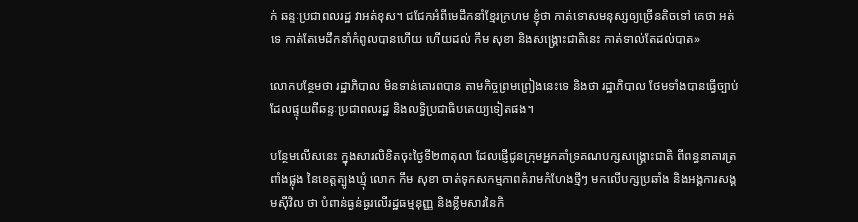ក់ ឆន្ទៈប្រជាពលរដ្ឋ វាអត់ខុស។ ជជែកអំពីមេដឹកនាំខ្មែរក្រហម ខ្ញុំថា កាត់ទោសមនុស្សឲ្យច្រើនតិចទៅ គេថា អត់ទេ កាត់តែមេដឹកនាំកំពូលបានហើយ ហើយដល់ កឹម សុខា និងសង្គ្រោះជាតិនេះ កាត់ទាល់តែដល់បាត»

លោកបន្ថែមថា រដ្ឋាភិបាល មិនទាន់គោរពបាន តាមកិច្ចព្រមព្រៀងនេះទេ និងថា រដ្ឋាភិបាល ថែមទាំងបានធ្វើច្បាប់ ដែលផ្ទុយពីឆន្ទៈប្រជាពលរដ្ឋ និងលទ្ធិប្រជាធិបតេយ្យទៀតផង។

បន្ថែមលើសនេះ ក្នុងសារលិខិតចុះថ្ងៃទី២៣តុលា ដែលផ្ញើជូនក្រុមអ្នកគាំទ្រគណបក្សសង្គ្រោះជាតិ ពីពន្ធនាគារត្រពាំងផ្លុង នៃខេត្តត្បូងឃ្មុំ លោក កឹម សុខា ចាត់ទុកសកម្មភាពគំរាមកំហែងថ្មីៗ មកលើបក្សប្រឆាំង និងអង្គការសង្គមស៊ីវិល ថា បំពាន់ធ្ងន់ធ្ងរលើរដ្ឋធម្មនុញ្ញ និងខ្លឹមសារនៃកិ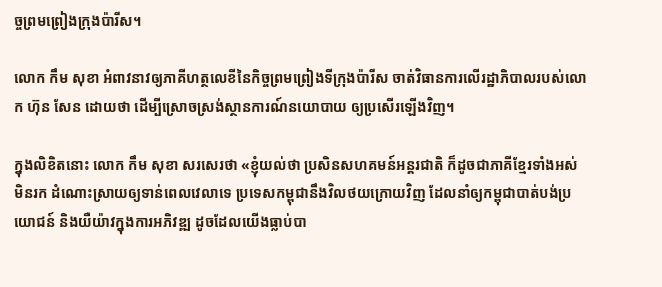ច្ចព្រមព្រៀងក្រុងប៉ារីស។

លោក កឹម សុខា អំពាវនាវឲ្យភាគីហត្ថលេខីនៃកិច្ចព្រមព្រៀងទីក្រុងប៉ារីស ចាត់វិធានការលើរដ្ឋាភិបាលរបស់លោក ហ៊ុន សែន ដោយថា ដើម្បីស្រោចស្រង់ស្ថានការណ៍នយោបាយ ឲ្យប្រសើរឡើងវិញ។

ក្នុងលិខិតនោះ លោក កឹម សុខា សរសេរថា «ខ្ញុំយល់ថា ប្រសិនសហគមន៍អន្តរជាតិ ក៏ដូចជាភាគីខ្មែរទាំងអស់ មិនរក ដំណោះស្រាយឲ្យទាន់ពេលវេលាទេ ប្រទេសកម្ពុជានឹងវិលថយក្រោយវិញ ដែលនាំឲ្យកម្ពុជាបាត់បង់ប្រយោជន៍ និងយឺយ៉ាវក្នុងការអភិវឌ្ឍ ដូចដែលយើងធ្លាប់បា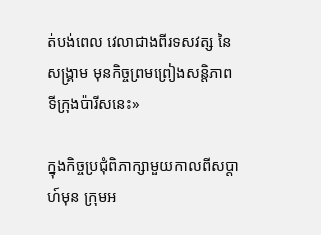ត់បង់ពេល វេលាជាងពីរទសវត្ស នៃសង្គ្រាម មុនកិច្ចព្រមព្រៀងសន្តិភាព ទីក្រុងប៉ារីសនេះ»

ក្នុងកិច្ចប្រជុំពិភាក្សាមួយកាលពីសប្ដាហ៍មុន ក្រុមអ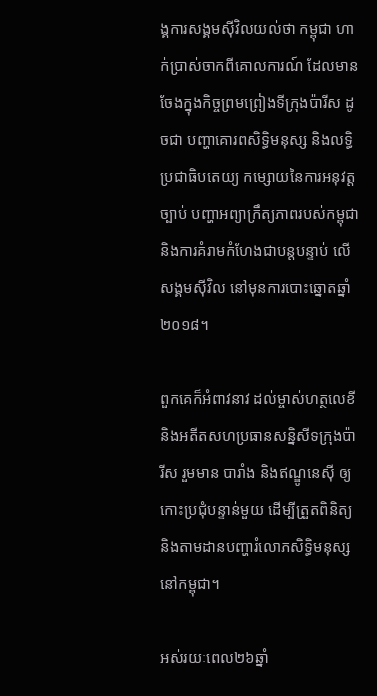ង្គការសង្គមស៊ីវិលយល់ថា កម្ពុជា ហាក់ប្រាស់ចាកពីគោលការណ៍ ដែលមានចែងក្នុងកិច្ចព្រមព្រៀងទីក្រុងប៉ារីស ដូចជា បញ្ហាគោរពសិទ្ធិមនុស្ស និងលទ្ធិប្រជាធិបតេយ្យ កម្សោយនៃការអនុវត្តច្បាប់ បញ្ហាអព្យាក្រឹត្យភាពរបស់កម្ពុជា និងការគំរាមកំហែងជាបន្ដបន្ទាប់ លើសង្គមស៊ីវិល នៅមុនការបោះឆ្នោតឆ្នាំ២០១៨។

ពួកគេក៏អំពាវនាវ ដល់ម្ចាស់ហត្ថលេខី និងអតីតសហប្រធានសន្និសីទក្រុងប៉ារីស រួមមាន បារាំង និងឥណ្ឌូនេស៊ី ឲ្យកោះប្រជុំបន្ទាន់មួយ ដើម្បីត្រួតពិនិត្យ និងតាមដានបញ្ហារំលោភសិទ្ធិមនុស្សនៅកម្ពុជា។

អស់រយៈពេល២៦ឆ្នាំ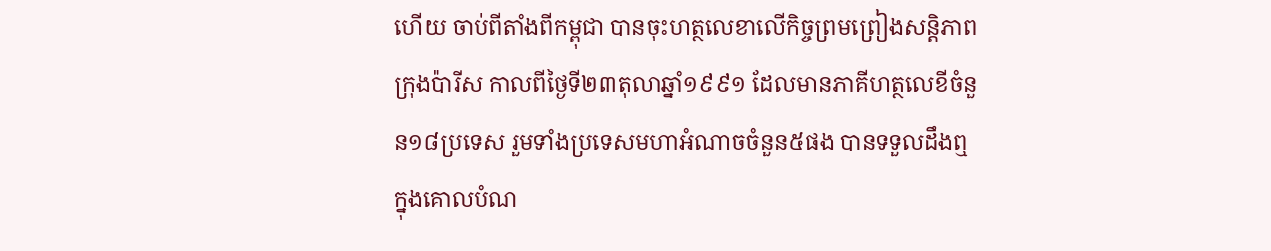ហើយ ចាប់ពីតាំងពីកម្ពុជា បានចុះហត្ថលេខាលើកិច្ចព្រមព្រៀងសន្ដិភាពក្រុងប៉ារីស កាលពីថ្ងៃទី២៣តុលាឆ្នាំ១៩៩១ ដែលមានភាគីហត្ថលេខីចំនួន១៨ប្រទេស រួមទាំងប្រទេសមហាអំណាចចំនួន៥ផង បានទទួលដឹងឮ ក្នុងគោលបំណ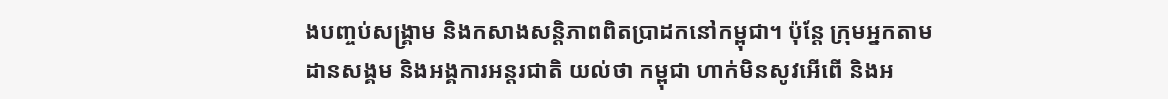ងបញ្ចប់សង្គ្រាម និងកសាងសន្ដិភាពពិតប្រាដកនៅកម្ពុជា។ ប៉ុន្ដែ ក្រុមអ្នកតាមដានសង្គម និងអង្គការអន្ដរជាតិ យល់ថា កម្ពុជា ហាក់មិនសូវអើពើ និងអ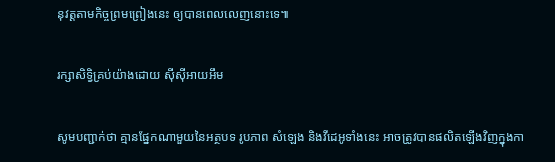នុវត្តតាមកិច្ចព្រមព្រៀងនេះ ឲ្យបានពេលលេញនោះទេ៕

រក្សាសិទ្វិគ្រប់យ៉ាងដោយ ស៊ីស៊ីអាយអឹម

សូមបញ្ជាក់ថា គ្មានផ្នែកណាមួយនៃអត្ថបទ រូបភាព សំឡេង និងវីដេអូទាំងនេះ អាចត្រូវបានផលិតឡើងវិញក្នុងកា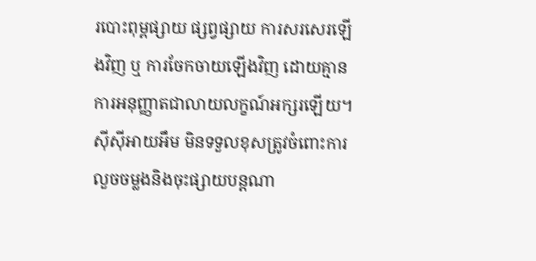របោះពុម្ពផ្សាយ ផ្សព្វផ្សាយ ការសរសេរឡើងវិញ ឬ ការចែកចាយឡើងវិញ ដោយគ្មានការអនុញ្ញាតជាលាយលក្ខណ៍អក្សរឡើយ។
ស៊ីស៊ីអាយអឹម មិនទទួលខុសត្រូវចំពោះការលួចចម្លងនិងចុះផ្សាយបន្តណា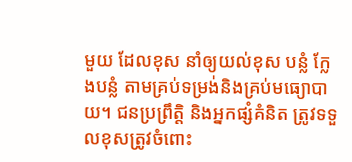មួយ ដែលខុស នាំឲ្យយល់ខុស បន្លំ ក្លែងបន្លំ តាមគ្រប់ទម្រង់និងគ្រប់មធ្យោបាយ។ ជនប្រព្រឹត្តិ និងអ្នកផ្សំគំនិត ត្រូវទទួលខុសត្រូវចំពោះ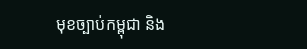មុខច្បាប់កម្ពុជា និង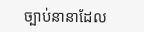ច្បាប់នានាដែល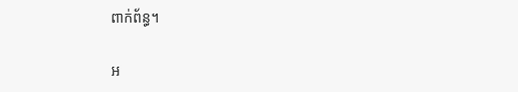ពាក់ព័ន្ធ។

អ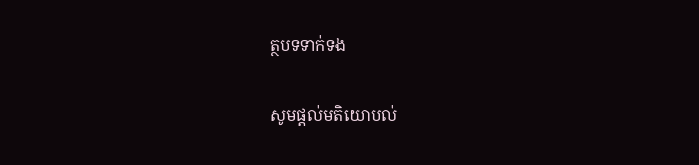ត្ថបទទាក់ទង

សូមផ្ដល់មតិយោបល់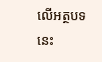លើអត្ថបទនេះ